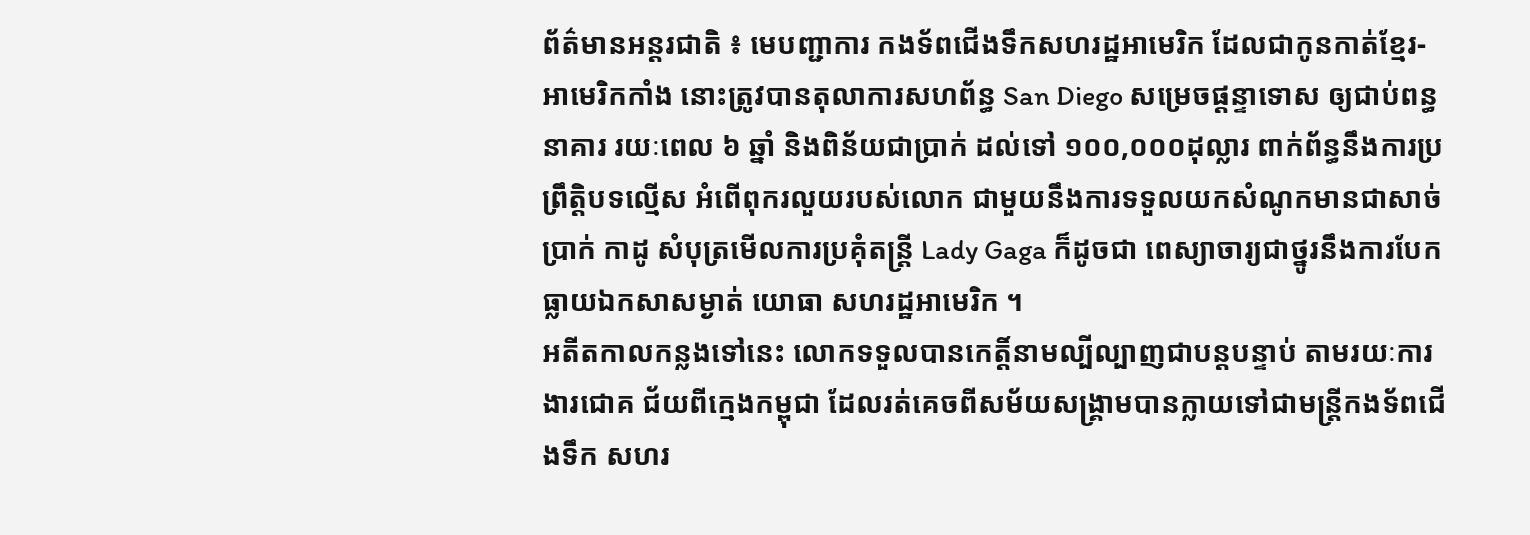ព័ត៌មានអន្តរជាតិ ៖ មេបញ្ជាការ កងទ័ពជើងទឹកសហរដ្ឋអាមេរិក ដែលជាកូនកាត់ខ្មែរ-អាមេរិកកាំង នោះត្រូវបានតុលាការសហព័ន្ធ San Diego សម្រេចផ្តន្ទាទោស ឲ្យជាប់ពន្ធនាគារ រយៈពេល ៦ ឆ្នាំ និងពិន័យជាប្រាក់ ដល់ទៅ ១០០,០០០ដុល្លារ ពាក់ព័ន្ធនឹងការប្រព្រឹត្តិបទល្មើស អំពើពុករលួយរបស់លោក ជាមួយនឹងការទទួលយកសំណូកមានជាសាច់ប្រាក់ កាដូ សំបុត្រមើលការប្រគុំតន្រ្តី Lady Gaga ក៏ដូចជា ពេស្យាចារ្យជាថ្នូរនឹងការបែកធ្លាយឯកសាសម្ងាត់ យោធា សហរដ្ឋអាមេរិក ។
អតីតកាលកន្លងទៅនេះ លោកទទួលបានកេត្តិ៍នាមល្បីល្បាញជាបន្តបន្ទាប់ តាមរយៈការងារជោគ ជ័យពីក្មេងកម្ពុជា ដែលរត់គេចពីសម័យសង្គ្រាមបានក្លាយទៅជាមន្រ្តីកងទ័ពជើងទឹក សហរ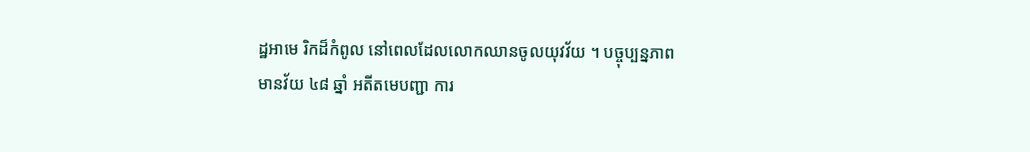ដ្ឋអាមេ រិកដ៏កំពូល នៅពេលដែលលោកឈានចូលយុវវ័យ ។ បច្ចុប្បន្នភាព មានវ័យ ៤៨ ឆ្នាំ អតីតមេបញ្ជា ការ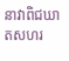នាវាពិជឃាតសហរ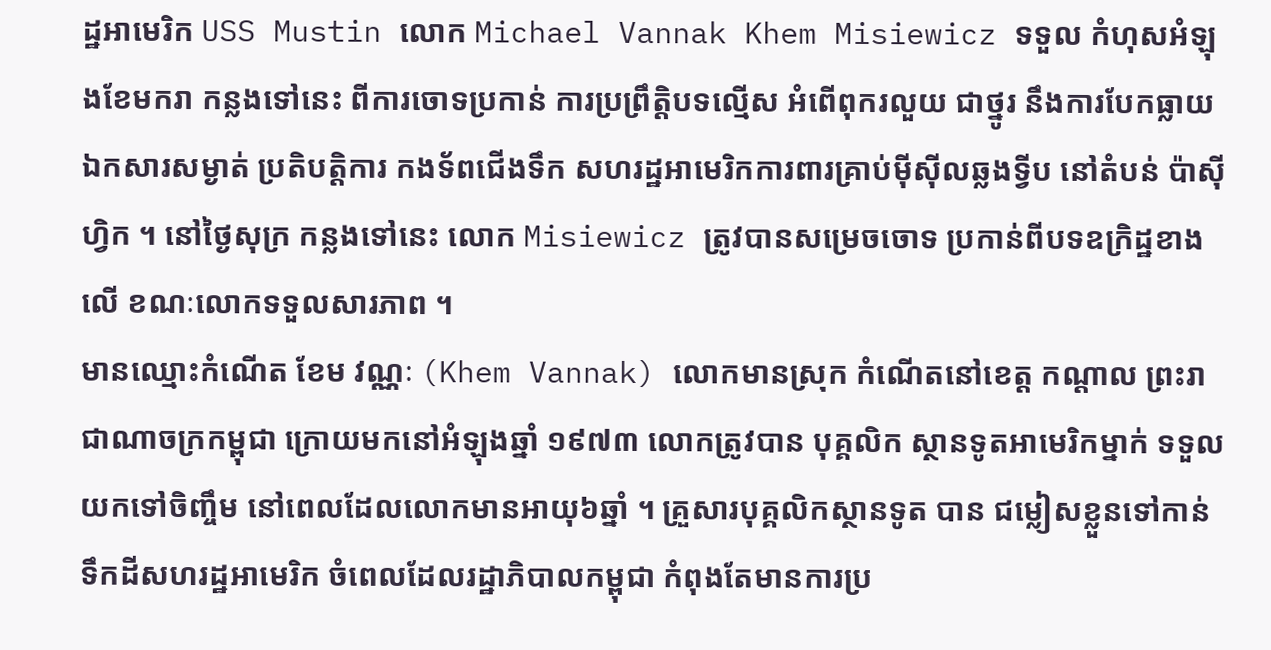ដ្ឋអាមេរិក USS Mustin លោក Michael Vannak Khem Misiewicz ទទួល កំហុសអំឡុងខែមករា កន្លងទៅនេះ ពីការចោទប្រកាន់ ការប្រព្រឹត្តិបទល្មើស អំពើពុករលួយ ជាថ្នូរ នឹងការបែកធ្លាយឯកសារសម្ងាត់ ប្រតិបត្តិការ កងទ័ពជើងទឹក សហរដ្ឋអាមេរិកការពារគ្រាប់ម៉ីស៊ីលឆ្លងទ្វីប នៅតំបន់ ប៉ាស៊ីហ្វិក ។ នៅថ្ងៃសុក្រ កន្លងទៅនេះ លោក Misiewicz ត្រូវបានសម្រេចចោទ ប្រកាន់ពីបទឧក្រិដ្ឋខាងលើ ខណៈលោកទទួលសារភាព ។
មានឈ្មោះកំណើត ខែម វណ្ណៈ (Khem Vannak) លោកមានស្រុក កំណើតនៅខេត្ត កណ្តាល ព្រះរាជាណាចក្រកម្ពុជា ក្រោយមកនៅអំឡុងឆ្នាំ ១៩៧៣ លោកត្រូវបាន បុគ្គលិក ស្ថានទូតអាមេរិកម្នាក់ ទទួលយកទៅចិញ្ចឹម នៅពេលដែលលោកមានអាយុ៦ឆ្នាំ ។ គ្រួសារបុគ្គលិកស្ថានទូត បាន ជម្លៀសខ្លួនទៅកាន់ទឹកដីសហរដ្ឋអាមេរិក ចំពេលដែលរដ្ឋាភិបាលកម្ពុជា កំពុងតែមានការប្រ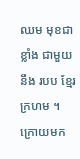ឈម មុខជាខ្លាំង ជាមួយនឹង របប ខ្មែរក្រហម ។ ក្រោយមក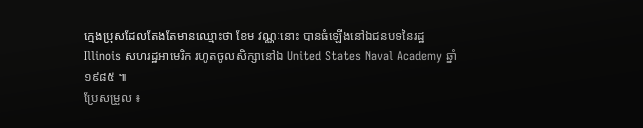ក្មេងប្រុសដែលតែងតែមានឈ្មោះថា ខែម វណ្ណៈនោះ បានធំឡើងនៅឯជនបទនៃរដ្ឋ Illinois សហរដ្ឋអាមេរិក រហូតចូលសិក្សានៅឯ United States Naval Academy ឆ្នាំ ១៩៨៥ ៕
ប្រែសម្រួល ៖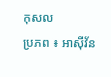កុសល
ប្រភព ៖ អាស៊ីវ័ន